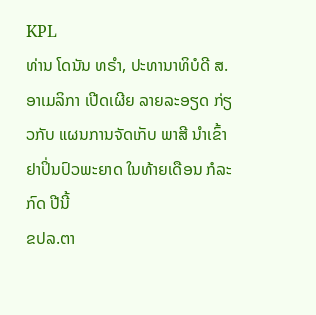KPL
ທ່ານ ໂດນັນ ທຣຳ, ປະທານາທິບໍດີ ສ.ອາເມລິກາ ເປີດເຜີຍ ລາຍລະອຽດ ກ່ຽວກັບ ແຜນການຈັດເກັບ ພາສີ ນຳເຂົ້າ ຢາປິ່ນປົວພະຍາດ ໃນທ້າຍເດືອນ ກໍລະກົດ ປີນີ້
ຂປລ.ຕາ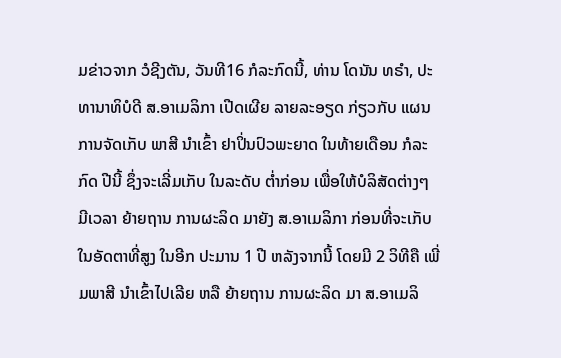ມຂ່າວຈາກ ວໍຊີງຕັນ, ວັນທີ16 ກໍລະກົດນີ້, ທ່ານ ໂດນັນ ທຣຳ, ປະທານາທິບໍດີ ສ.ອາເມລິກາ ເປີດເຜີຍ ລາຍລະອຽດ ກ່ຽວກັບ ແຜນການຈັດເກັບ ພາສີ ນຳເຂົ້າ ຢາປິ່ນປົວພະຍາດ ໃນທ້າຍເດືອນ ກໍລະກົດ ປີນີ້ ຊຶ່ງຈະເລີ່ມເກັບ ໃນລະດັບ ຕ່ຳກ່ອນ ເພື່ອໃຫ້ບໍລິສັດຕ່າງໆ ມີເວລາ ຍ້າຍຖານ ການຜະລິດ ມາຍັງ ສ.ອາເມລິກາ ກ່ອນທີ່ຈະເກັບ ໃນອັດຕາທີ່ສູງ ໃນອີກ ປະມານ 1 ປີ ຫລັງຈາກນີ້ ໂດຍມີ 2 ວິທີຄື ເພີ່ມພາສີ ນຳເຂົ້າໄປເລີຍ ຫລື ຍ້າຍຖານ ການຜະລິດ ມາ ສ.ອາເມລິ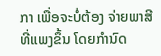ກາ ເພື່ອຈະບໍ່ຕ້ອງ ຈ່າຍພາສີ ທີ່ແພງຂຶ້ນ ໂດຍກຳນົດ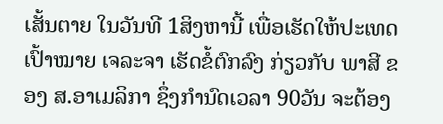ເສັ້ນຕາຍ ໃນວັນທີ 1ສິງຫານີ້ ເພື່ອເຮັດໃຫ້ປະເທດ ເປົ້າໝາຍ ເຈລະຈາ ເຮັດຂໍ້ຕົກລົງ ກ່ຽວກັບ ພາສີ ຂອງ ສ.ອາເມລິກາ ຊຶ່ງກຳນົດເວລາ 90ວັນ ຈະຕ້ອງ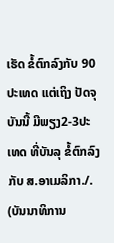ເຮັດ ຂໍ້ຕົກລົງກັບ 90ປະເທດ ແຕ່ເຖິງ ປັດຈຸບັນນີ້ ມີພຽງ2-3ປະເທດ ທີ່ບັນລຸ ຂໍ້ຕົກລົງກັບ ສ.ອາເມລິກາ./.
(ບັນນາທິການ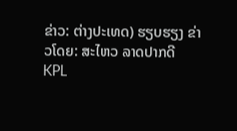ຂ່າວ: ຕ່າງປະເທດ) ຮຽບຮຽງ ຂ່າວໂດຍ: ສະໄຫວ ລາດປາກດີ
KPL